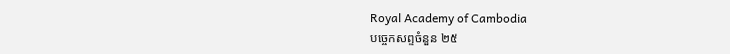Royal Academy of Cambodia
បច្ចេកសព្ទចំនួន ២៥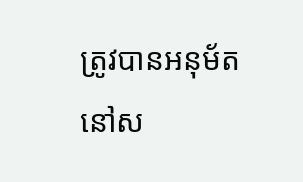ត្រូវបានអនុម័ត នៅស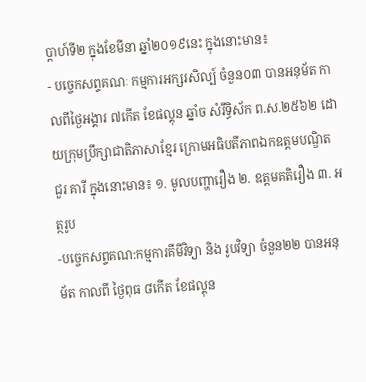ប្តាហ៍ទី២ ក្នុងខែមីនា ឆ្នាំ២០១៩នេះ ក្នុងនោះមាន៖
- បច្ចេកសព្ទគណៈ កម្មការអក្សរសិល្ប៍ ចំនួន០៣ បានអនុម័ត កាលពីថ្ងៃអង្គារ ៧កើត ខែផល្គុន ឆ្នាំច សំរឹទ្ធិស័ក ព.ស.២៥៦២ ដោយក្រុមប្រឹក្សាជាតិភាសាខ្មែរ ក្រោមអធិបតីភាពឯកឧត្តមបណ្ឌិត ជួរ គារី ក្នុងនោះមាន៖ ១. មូលបញ្ហារឿង ២. ឧត្តមគតិរឿង ៣. អត្ថរូប
-បច្ចេកសព្ទគណ:កម្មការគីមីវិទ្យា និង រូបវិទ្យា ចំនួន២២ បានអនុម័ត កាលពី ថ្ងៃពុធ ៨កើត ខែផល្គុន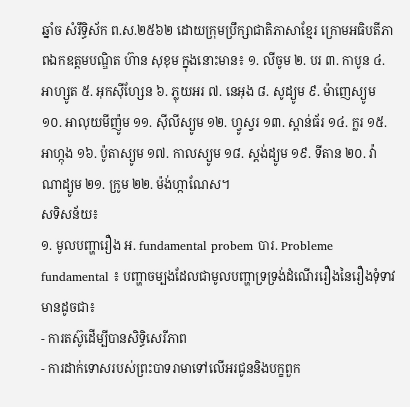ឆ្នាំច សំរឹទ្ធិស័ក ព.ស.២៥៦២ ដោយក្រុមប្រឹក្សាជាតិភាសាខ្មែរ ក្រោមអធិបតីភាពឯកឧត្តមបណ្ឌិត ហ៊ាន សុខុម ក្នុងនោះមាន៖ ១. លីចូម ២. បរ ៣. កាបូន ៤. អាហ្សូត ៥. អុកស៊ីហ្សែន ៦. ភ្លុយអរ ៧. នេអុង ៨. សូដ្យូម ៩. ម៉ាញេស្យូម ១០. អាលុយមីញ៉ូម ១១. ស៊ីលីស្យូម ១២. ហ្វូស្វរ ១៣. ស្ពាន់ធ័រ ១៤. ក្លរ ១៥. អាហ្កុង ១៦. ប៉ូតាស្យូម ១៧. កាលស្យូម ១៨. ស្តង់ដ្យូម ១៩. ទីតាន ២០. វ៉ាណាដ្យូម ២១. ក្រូម ២២. ម៉ង់ហ្កាណែស។
សទិសន័យ៖
១. មូលបញ្ហារឿង អ. fundamental probem បារ. Probleme fundamental ៖ បញ្ហាចម្បងដែលជាមូលបញ្ហាទ្រទ្រង់ដំណើររឿងនៃរឿងទុំទាវ មានដូចជា៖
- ការតស៊ូដើម្បីបានសិទ្ធិសេរីភាព
- ការដាក់ទោសរបស់ព្រះបាទរាមាទៅលើអរជូននិងបក្ខពួក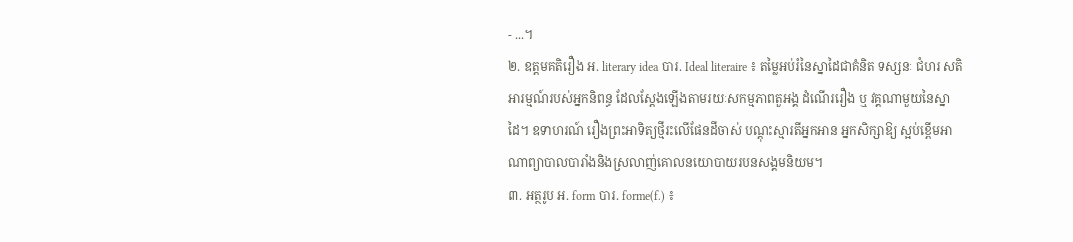- ...។
២. ឧត្តមគតិរឿង អ. literary idea បារ. Ideal literaire ៖ តម្លៃអប់រំនៃស្នាដៃជាគំនិត ទស្សនៈ ជំហរ សតិអារម្មណ៍របស់អ្នកនិពន្ធ ដែលស្តែងឡើងតាមរយៈសកម្មភាពតួអង្គ ដំណើររឿង ឬ វគ្គណាមួយនៃស្នាដៃ។ ឧទាហរណ៍ រឿងព្រះអាទិត្យថ្មីរះលើផែនដីចាស់ បណ្តុះស្មារតីអ្នកអាន អ្នកសិក្សាឱ្យ ស្អប់ខ្ពើមអាណាព្យាបាលបារាំងនិងស្រលាញ់គោលនយោបាយរបនសង្គមនិយម។
៣. អត្ថរូប អ. form បារ. forme(f.) ៖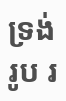ទ្រង់រូប រ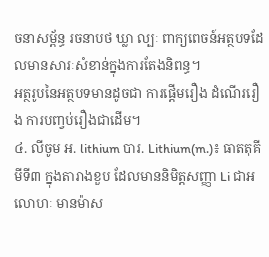ចនាសម្ព័ន្ធ រចនាបថ ឃ្លា ល្បៈ ពាក្យពេចន៍អត្ថបទដែលមានសារៈសំខាន់ក្នុងការតែងនិពន្ធ។
អត្ថរូបនៃអត្ថបទមានដូចជា ការផ្តើមរឿង ដំណើររឿង ការបញ្វប់រឿងជាដើម។
៤. លីចូម អ. lithium បារ. Lithium(m.)៖ ធាតតុគីមីទី៣ ក្នុងតារាងខួប ដែលមាននិមិត្តសញ្ញា Li ជាអលោហៈ មានម៉ាស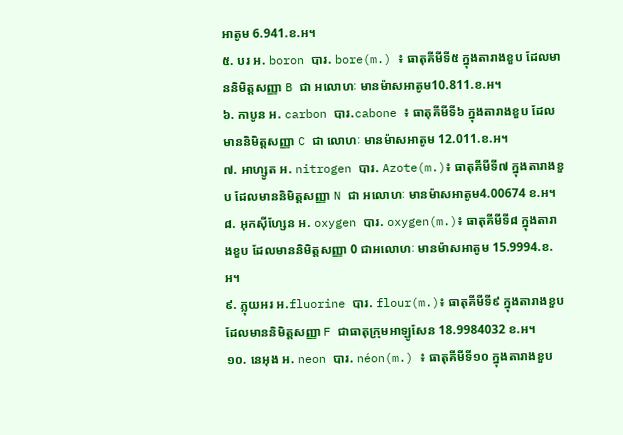អាតូម 6.941.ខ.អ។
៥. បរ អ. boron បារ. bore(m.) ៖ ធាតុគីមីទី៥ ក្នុងតារាងខួប ដែលមាននិមិត្តសញ្ញា B ជា អលោហៈ មានម៉ាសអាតូម10.811.ខ.អ។
៦. កាបូន អ. carbon បារ.cabone ៖ ធាតុគីមីទី៦ ក្នុងតារាងខួប ដែលមាននិមិត្តសញ្ញា C ជា លោហៈ មានម៉ាសអាតូម 12.011.ខ.អ។
៧. អាហ្សូត អ. nitrogen បារ. Azote(m.)៖ ធាតុគីមីទី៧ ក្នុងតារាងខួប ដែលមាននិមិត្តសញ្ញា N ជា អលោហៈ មានម៉ាសអាតូម4.00674 ខ.អ។
៨. អុកស៊ីហ្សែន អ. oxygen បារ. oxygen(m.)៖ ធាតុគីមីទី៨ ក្នុងតារាងខួប ដែលមាននិមិត្តសញ្ញា 0 ជាអលោហៈ មានម៉ាសអាតូម 15.9994.ខ.អ។
៩. ភ្លុយអរ អ.fluorine បារ. flour(m.)៖ ធាតុគីមីទី៩ ក្នុងតារាងខួប ដែលមាននិមិត្តសញ្ញា F ជាធាតុក្រុមអាឡូសែន 18.9984032 ខ.អ។
១០. នេអុង អ. neon បារ. néon(m.) ៖ ធាតុគីមីទី១០ ក្នុងតារាងខួប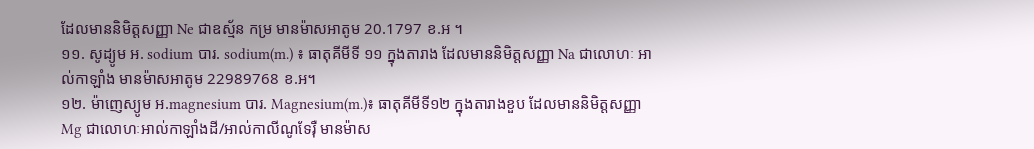ដែលមាននិមិត្តសញ្ញា Ne ជាឧស្ម័ន កម្រ មានម៉ាសអាតូម 20.1797 ខ.អ ។
១១. សូដ្យូម អ. sodium បារ. sodium(m.) ៖ ធាតុគីមីទី ១១ ក្នុងតារាង ដែលមាននិមិត្តសញ្ញា Na ជាលោហៈ អាល់កាឡាំង មានម៉ាសអាតូម 22989768 ខ.អ។
១២. ម៉ាញេស្យូម អ.magnesium បារ. Magnesium(m.)៖ ធាតុគីមីទី១២ ក្នុងតារាងខួប ដែលមាននិមិត្តសញ្ញា Mg ជាលោហៈអាល់កាឡាំងដី/អាល់កាលីណូទែរ៉ឺ មានម៉ាស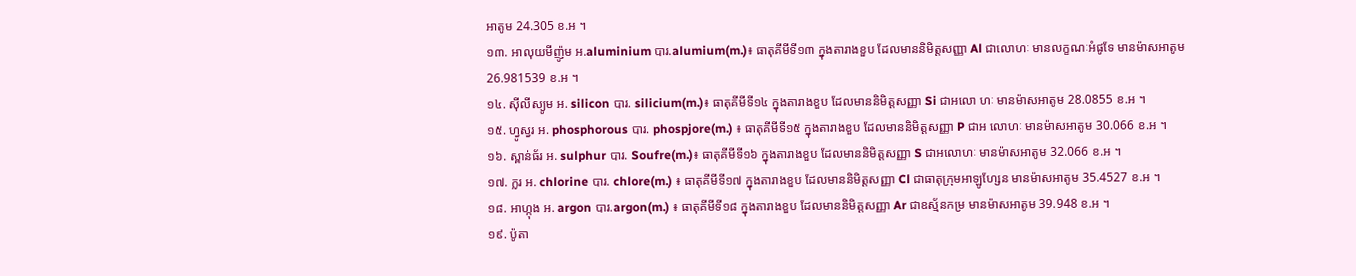អាតូម 24.305 ខ.អ ។
១៣. អាលុយមីញ៉ូម អ.aluminium បារ.alumium(m.)៖ ធាតុគីមីទី១៣ ក្នុងតារាងខួប ដែលមាននិមិត្តសញ្ញា Al ជាលោហៈ មានលក្ខណៈអំផូទែ មានម៉ាសអាតូម 26.981539 ខ.អ ។
១៤. ស៊ីលីស្យូម អ. silicon បារ. silicium(m.)៖ ធាតុគីមីទី១៤ ក្នុងតារាងខួប ដែលមាននិមិត្តសញ្ញា Si ជាអលោ ហៈ មានម៉ាសអាតូម 28.0855 ខ.អ ។
១៥. ហ្វូស្វរ អ. phosphorous បារ. phospjore(m.) ៖ ធាតុគីមីទី១៥ ក្នុងតារាងខួប ដែលមាននិមិត្តសញ្ញា P ជាអ លោហៈ មានម៉ាសអាតូម 30.066 ខ.អ ។
១៦. ស្ពាន់ធ័រ អ. sulphur បារ. Soufre(m.)៖ ធាតុគីមីទី១៦ ក្នុងតារាងខួប ដែលមាននិមិត្តសញ្ញា S ជាអលោហៈ មានម៉ាសអាតូម 32.066 ខ.អ ។
១៧. ក្លរ អ. chlorine បារ. chlore(m.) ៖ ធាតុគីមីទី១៧ ក្នុងតារាងខួប ដែលមាននិមិត្តសញ្ញា Cl ជាធាតុក្រុមអាឡូហ្សែន មានម៉ាសអាតូម 35.4527 ខ.អ ។
១៨. អាហ្កុង អ. argon បារ.argon(m.) ៖ ធាតុគីមីទី១៨ ក្នុងតារាងខួប ដែលមាននិមិត្តសញ្ញា Ar ជាឧស្ម័នកម្រ មានម៉ាសអាតូម 39.948 ខ.អ ។
១៩. ប៉ូតា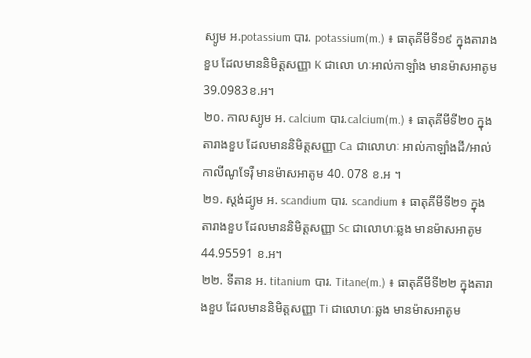ស្យូម អ.potassium បារ. potassium(m.) ៖ ធាតុគីមីទី១៩ ក្នុងតារាងខួប ដែលមាននិមិត្តសញ្ញា K ជាលោ ហៈអាល់កាឡាំង មានម៉ាសអាតូម 39.0983ខ.អ។
២០. កាលស្យូម អ. calcium បារ.calcium(m.) ៖ ធាតុគីមីទី២០ ក្នុងតារាងខួប ដែលមាននិមិត្តសញ្ញា Ca ជាលោហៈ អាល់កាឡាំងដី/អាល់កាលីណូទែរ៉ឺ មានម៉ាសអាតូម 40. 078 ខ.អ ។
២១. ស្តង់ដ្យូម អ. scandium បារ. scandium ៖ ធាតុគីមីទី២១ ក្នុងតារាងខួប ដែលមាននិមិត្តសញ្ញា Sc ជាលោហៈឆ្លង មានម៉ាសអាតូម 44.95591 ខ.អ។
២២. ទីតាន អ. titanium បារ. Titane(m.) ៖ ធាតុគីមីទី២២ ក្នុងតារាងខួប ដែលមាននិមិត្តសញ្ញា Ti ជាលោហៈឆ្លង មានម៉ាសអាតូម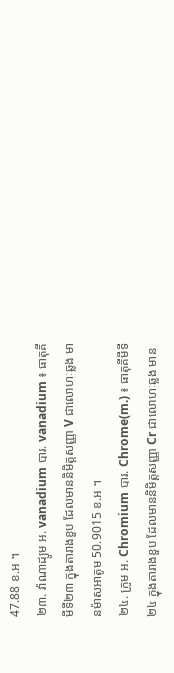47.88 ខ.អ ។
២៣. វ៉ាណាដ្យូម អ. vanadium បារ. vanadium ៖ ធាតុគីមីទី២៣ ក្នុងតារាងខួប ដែលមាននិមិត្តសញ្ញា V ជាលោហៈឆ្លង មានម៉ាសអាតូម 50.9015 ខ.អ ។
២៤. ក្រូម អ. Chromium បារ. Chrome(m.) ៖ ធាតុគីមីទី២៤ ក្នុងតារាងខួប ដែលមាននិមិត្តសញ្ញា Cr ជាលោហៈឆ្លង មាន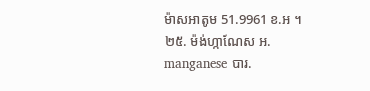ម៉ាសអាតូម 51.9961 ខ.អ ។
២៥. ម៉ង់ហ្កាណែស អ. manganese បារ.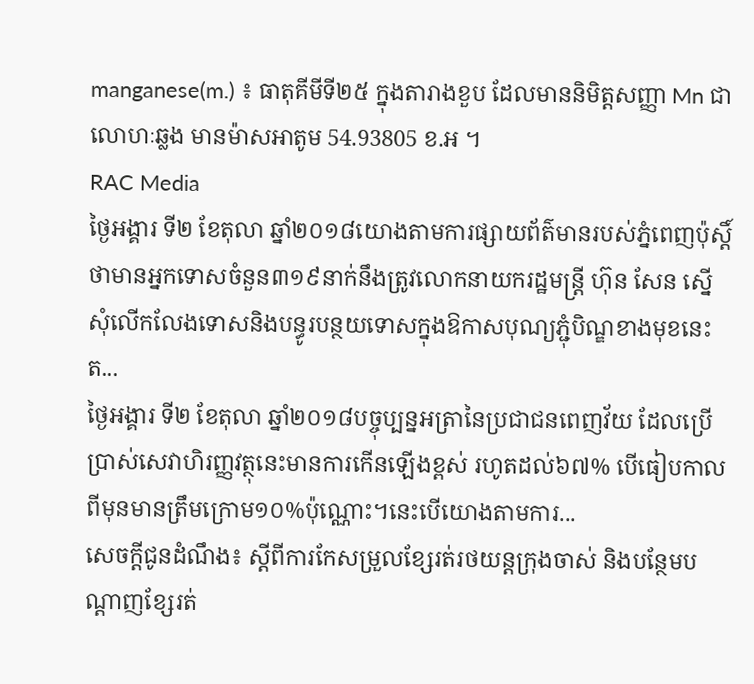manganese(m.) ៖ ធាតុគីមីទី២៥ ក្នុងតារាងខួប ដែលមាននិមិត្តសញ្ញា Mn ជាលោហៈឆ្លង មានម៉ាសអាតូម 54.93805 ខ.អ ។
RAC Media
ថ្ងៃអង្គារ ទី២ ខែតុលា ឆ្នាំ២០១៨យោងតាមការផ្សាយព័ត៌មានរបស់ភ្នំពេញប៉ុស្តិ៍ ថាមានអ្នកទោសចំនួន៣១៩នាក់នឹងត្រូវលោកនាយករដ្ឋមន្ត្រី ហ៊ុន សែន ស្នើសុំលើកលែងទោសនិងបន្ធូរបន្ថយទោសក្នុងឱកាសបុណ្យភ្ជុំបិណ្ឌខាងមុខនេះត...
ថ្ងៃអង្គារ ទី២ ខែតុលា ឆ្នាំ២០១៨បច្ចុប្បន្នអត្រានៃប្រជាជនពេញវ័យ ដែលប្រើប្រាស់សេវាហិរញ្ញវត្ថុនេះមានការកើនឡើងខ្ពស់ រហូតដល់៦៧% បើធៀបកាលពីមុនមានត្រឹមក្រោម១០%ប៉ុណ្ណោះ។នេះបើយោងតាមការ...
សេចក្តីជូនដំណឹង៖ ស្តីពីការកែសម្រួលខ្សែរត់រថយន្តក្រុងចាស់ និងបន្ថែមបណ្ដាញខ្សែរត់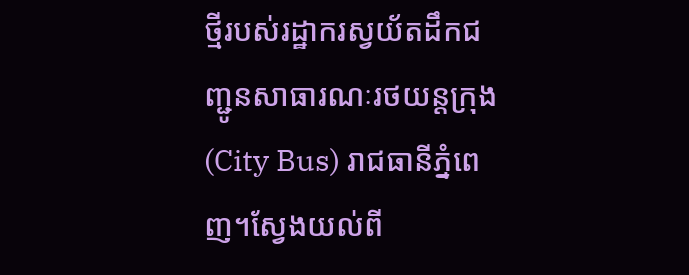ថ្មីរបស់រដ្ឋាករស្វយ័តដឹកជញ្ជូនសាធារណៈរថយន្តក្រុង(City Bus) រាជធានីភ្នំពេញ។ស្វែងយល់ពី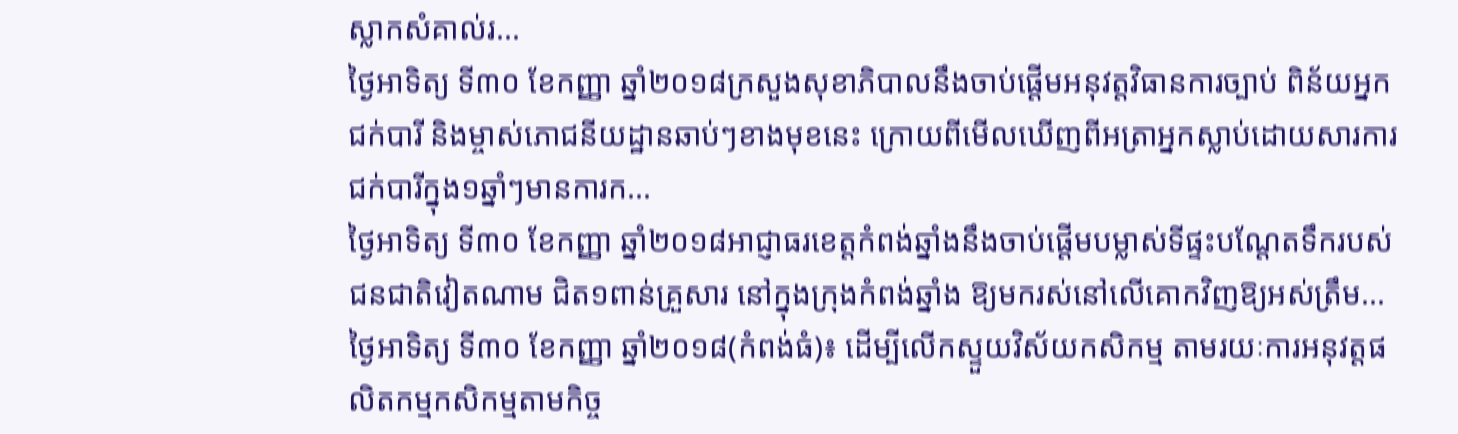ស្លាកសំគាល់រ...
ថ្ងៃអាទិត្យ ទី៣០ ខែកញ្ញា ឆ្នាំ២០១៨ក្រសួងសុខាភិបាលនឹងចាប់ផ្ដើមអនុវត្តវិធានការច្បាប់ ពិន័យអ្នកជក់បារី និងម្ចាស់ភោជនីយដ្ឋានឆាប់ៗខាងមុខនេះ ក្រោយពីមើលឃើញពីអត្រាអ្នកស្លាប់ដោយសារការជក់បារីក្នុង១ឆ្នាំៗមានការក...
ថ្ងៃអាទិត្យ ទី៣០ ខែកញ្ញា ឆ្នាំ២០១៨អាជ្ញាធរខេត្តកំពង់ឆ្នាំងនឹងចាប់ផ្តើមបម្លាស់ទីផ្ទះបណ្តែតទឹករបស់ជនជាតិវៀតណាម ជិត១ពាន់គ្រួសារ នៅក្នុងក្រុងកំពង់ឆ្នាំង ឱ្យមករស់នៅលើគោកវិញឱ្យអស់ត្រឹម...
ថ្ងៃអាទិត្យ ទី៣០ ខែកញ្ញា ឆ្នាំ២០១៨(កំពង់ធំ)៖ ដើម្បីលើកស្ទួយវិស័យកសិកម្ម តាមរយៈការអនុវត្តផលិតកម្មកសិកម្មតាមកិច្ច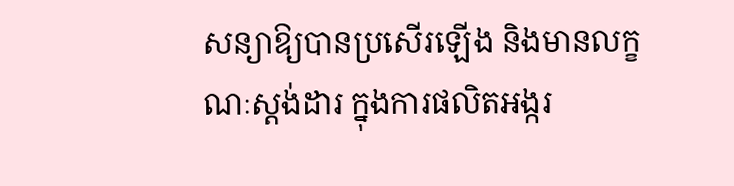សន្យាឱ្យបានប្រសើរឡើង និងមានលក្ខណៈស្តង់ដារ ក្នុងការផលិតអង្ករ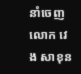នាំចេញ លោក វេង សាខុន